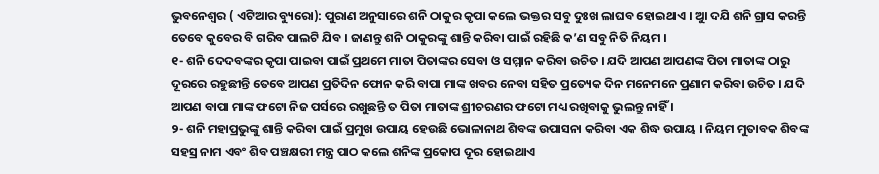ଭୁବନେଶ୍ୱର ( ଏଟିଆର ବ୍ୟୁରୋ): ପୁରାଣ ଅନୁସାରେ ଶନି ଠାକୁର କୃପା କଲେ ଭକ୍ତର ସବୁ ଦୁଃଖ ଲାଘବ ହୋଇଥାଏ । ଆୁ ଦଯି ଶନି ଗ୍ରାସ କରନ୍ତି ତେବେ କୁବେର ବି ଗରିବ ପାଲଟି ଯିବ । ଜାଣନ୍ତୁ ଶନି ଠାକୁରଙ୍କୁ ଶାନ୍ତି କରିବା ପାଇଁ ରହିଛି କ’ଣ ସବୁ ନିତି ନିୟମ ।
୧- ଶନି ଦେଦବଙ୍କର କୃପା ପାଇବା ପାଇଁ ପ୍ରଥମେ ମାତା ପିତାଙ୍କର ସେବା ଓ ସମ୍ମାନ କରିବା ଉଚିତ । ଯଦି ଆପଣ ଆପଣଙ୍କ ପିତା ମାତାଙ୍କ ଠାରୁ ଦୂରରେ ରହୁଛୀନ୍ତି ତେବେ ଆପଣ ପ୍ରତିଦିନ ଫୋନ କରି ବାପା ମାଙ୍କ ଖବର ନେବା ସହିତ ପ୍ରତ୍ୟେକ ଦିନ ମନେମନେ ପ୍ରଣାମ କରିବା ଉଚିତ । ଯଦି ଆପଣ ବାପା ମାଙ୍କ ଫଟୋ ନିଜ ପର୍ସରେ ରଖୁଛନ୍ତି ତ ପିତା ମାତାଙ୍କ ଶ୍ରୀଚରଣର ଫଟୋ ମଧ୍ୟ ରଖିବାକୁ ଭୁଲନ୍ତୁ ନାହିଁ ।
୨- ଶନି ମହାପ୍ରଭୁଙ୍କୁ ଶାନ୍ତି କରିବା ପାଇଁ ପ୍ରମୁଖ ଉପାୟ ହେଉଛି ଭୋଳାନାଥ ଶିବଙ୍କ ଉପାସନା କରିବା ଏକ ଶିଦ୍ଧ ଉପାୟ । ନିୟମ ମୁତାବକ ଶିବଙ୍କ ସହସ୍ର ନାମ ଏବଂ ଶିବ ପଞ୍ଚକ୍ଷରୀ ମନ୍ତ୍ର ପାଠ କଲେ ଶନିଙ୍କ ପ୍ରକୋପ ଦୂର ହୋଇଥାଏ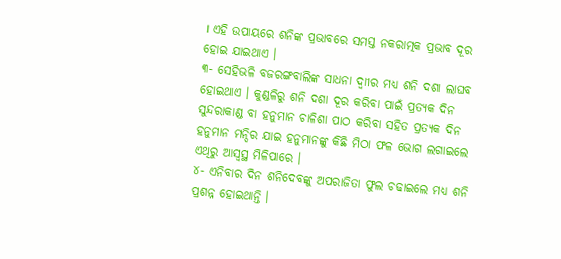। ଏହି ଉପାୟରେ ଶନିଙ୍କ ପ୍ରଭାବରେ ସମସ୍ତ ନକରାତ୍ମକ ପ୍ରଭାବ ଦୂର ହୋଇ ଯାଇଥାଏ ।
୩- ସେହିଭଳି ବଜରଙ୍ଗବାଲିଙ୍କ ସାଧନା ଦ୍ୱାୀର ମଧ୍ୟ ଶନି ଦଶା ଲାଘବ ହୋଇଥାଏ । କୁଣ୍ଡଳିରୁ ଶନି ଦଶା ଦୂର କରିବା ପାଇଁ ପ୍ରତ୍ୟକ ଦିନ ସୁନ୍ଦରାକାଣ୍ଡ ବା ହନୁମାନ ଚାଳିଶା ପାଠ କରିବା ସହିତ ପ୍ରତ୍ୟକ ଦିନ ହନୁମାନ ମନ୍ଦିର ଯାଇ ହନୁମାନଙ୍କୁ କିଛି ମିଠା ଫଳ ଭୋଗ ଲଗାଇଲେ ଏଥିରୁ ଆସ୍ୱସ୍ଥ ମିଳିପାରେ ।
୪- ଏନିବାର ଦିନ ଶନିଦେବଙ୍କୁ ଅପରାଜିତା ଫୁଲ ଚଢାଇଲେ ମଧ୍ୟ ଶନି ପ୍ରଶନ୍ନ ହୋଇଥାନ୍ତି ।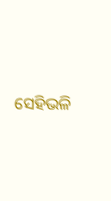ସେହିଭଳି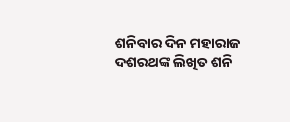ଶନିବାର ଦିନ ମହାରାଜ ଦଶରଥଙ୍କ ଲିଖିତ ଶନି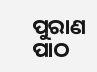ପୁରାଣ ପାଠ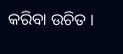କରିବା ଉଚିତ ।